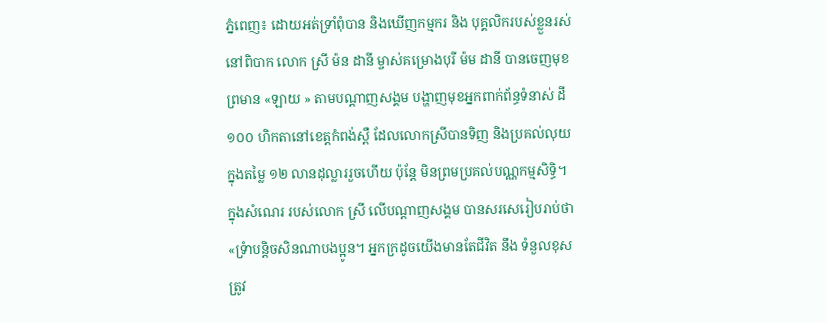ភ្នំពេញ៖ ដោយអត់ទ្រាំពុំបាន និងឃើញកម្មករ និង បុគ្គលិករបស់ខ្លួនរស់នៅពិបាក លោក ស្រី ម៉ន ដានី ម្ចាស់គម្រោងបុរី ម៉ម ដានី បានចេញមុខព្រមាន «ឡាយ » តាមបណ្តាញសង្គម បង្ហាញមុខអ្នកពាក់ព័ន្ធទំនាស់ ដី ១០០ ហិកតានៅខេត្តកំពង់ស្ពឺ ដែលលោកស្រីបានទិញ និងប្រគល់លុយក្នុងតម្លៃ ១២ លានដុល្លាររួចហើយ ប៉ុន្តែ មិនព្រមប្រគល់បណ្ណកម្មសិទ្ធិ។
ក្នុងសំណេរ របស់លោក ស្រី លើបណ្តាញសង្គម បានសរសេរៀបរាប់ថា «ទ្រំាបន្តិចសិនណាបងប្អូន។ អ្នកក្រដូចយើងមានតែជីវិត នឹង ទំនួលខុសត្រូវ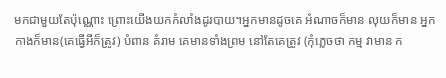មកជាមួយតែប៉ុណ្ណោះ ព្រោះយើងយកកំលាំងដូរបាយ។អ្នកមានដូចគេ អំណាចក៏មាន លុយក៏មាន អ្នកកាងក៏មាន(គេធ្វើអីក៏ត្រូវ) បំពាន គំរាម គេមានទាំងព្រម នៅតែគេត្រូវ (កុំភ្លេចថា កម្ម វាមាន ក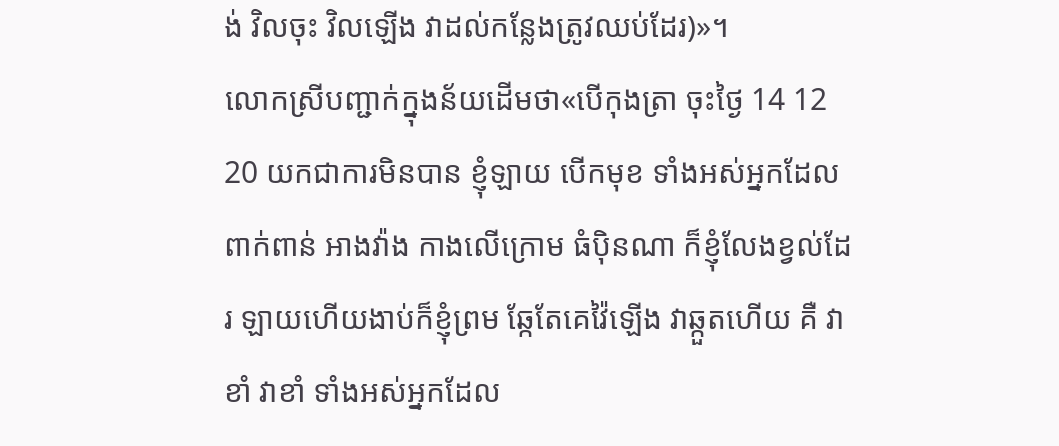ង់ វិលចុះ វិលឡើង វាដល់កន្លែងត្រូវឈប់ដែរ)»។
លោកស្រីបញ្ជាក់ក្នុងន័យដើមថា«បើកុងត្រា ចុះថ្ងៃ 14 12 20 យកជាការមិនបាន ខ្ញុំឡាយ បើកមុខ ទាំងអស់អ្នកដែលពាក់ពាន់ អាងវ៉ាង កាងលើក្រោម ធំប៉ិនណា ក៏ខ្ញុំលែងខ្វល់ដែរ ឡាយហើយងាប់ក៏ខ្ញុំព្រម ឆ្កែតែគេវ៉ៃឡើង វាឆ្កួតហើយ គឺ វា ខាំ វាខាំ ទាំងអស់អ្នកដែល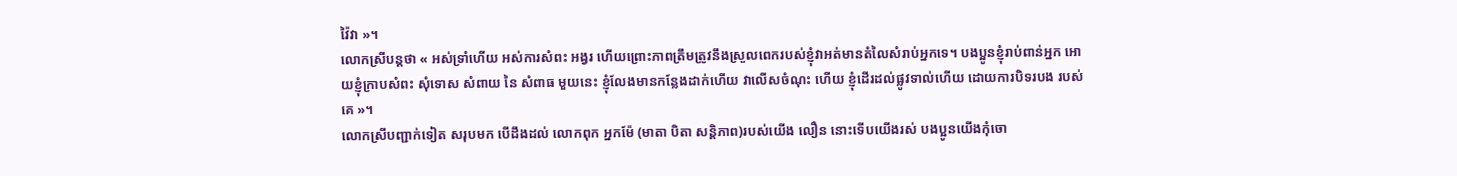វ៉ៃវា »។
លោកស្រីបន្តថា « អស់ទ្រាំហើយ អស់ការសំពះ អង្វរ ហើយព្រោះភាពត្រឹមត្រូវនឹងស្រួលពេករបស់ខ្ញុំវាអត់មានតំលៃសំរាប់អ្នកទេ។ បងប្អូនខ្ញុំរាប់ពាន់អ្នក អោយខ្ញុំក្រាបសំពះ សុំទោស សំពាយ នៃ សំពាធ មួយនេះ ខ្ញុំលែងមានកន្លែងដាក់ហើយ វាលើសចំណុះ ហើយ ខ្ញុំដើរដល់ផ្លូវទាល់ហើយ ដោយការបិទរបង របស់គេ »។
លោកស្រីបញ្ជាក់ទៀត សរុបមក បើដឹងដល់ លោកពុក អ្នកម៉ែ (មាតា បិតា សន្តិភាព)របស់យើង លឿន នោះទើបយើងរស់ បងប្អូនយើងកុំចោ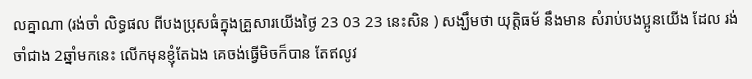លគ្នាណា (រង់ចាំ លិទ្ធផល ពីបងប្រុសធំក្នុងគ្រួសារយើងថ្ងៃ 23 03 23 នេះសិន ) សង្ឃឹមថា យុត្តិធម័ នឹងមាន សំរាប់បងប្អូនយើង ដែល រង់ចាំជាង 2ឆ្នាំមកនេះ លើកមុនខ្ញុំតែឯង គេចង់ធ្វើមិចក៏បាន តែឥលូវ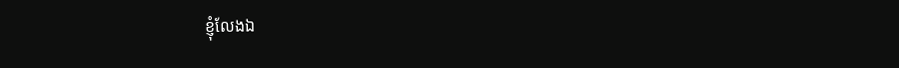ខ្ញុំលែងឯ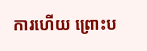ការហើយ ព្រោះប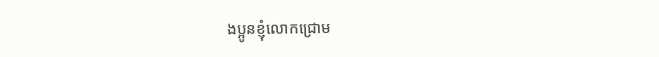ងប្អូនខ្ញុំលោកជ្រោម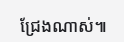ជ្រែងណាស់៕